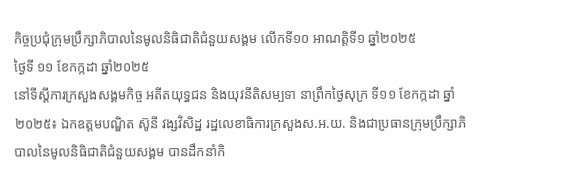កិច្ចប្រជុំក្រុមប្រឹក្សាភិបាលនៃមូលនិធិជាតិជំនួយសង្គម លើកទី១០ អាណត្តិទី១ ឆ្នាំ២០២៥
ថ្ងៃទី ១១ ខែកក្កដា ឆ្នាំ២០២៥
នៅទីស្ដីការក្រសួងសង្គមកិច្ច អតីតយុទ្ធជន និងយុវនីតិសម្បទា នាព្រឹកថ្ងៃសុក្រ ទី១១ ខែកក្កដា ឆ្នាំ២០២៥៖ ឯកឧត្តមបណ្ឌិត ស៊ូនី វង្សវិសិដ្ឋ រដ្ឋលេខាធិការក្រសួងស.អ.យ. និងជាប្រធានក្រុមប្រឹក្សាភិបាលនៃមូលនិធិជាតិជំនួយសង្គម បានដឹកនាំកិ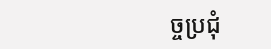ច្ចប្រជុំ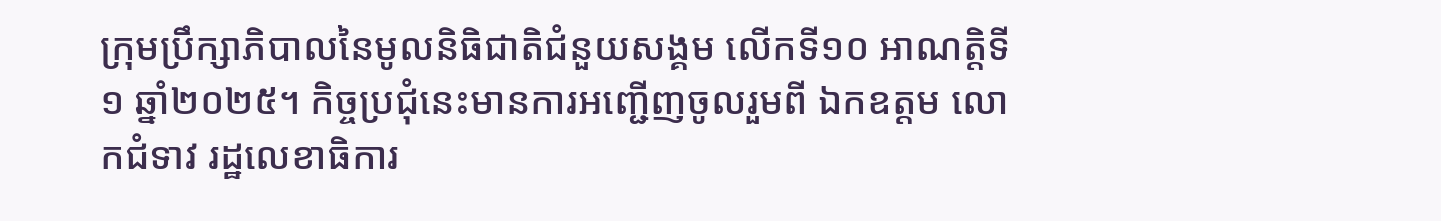ក្រុមប្រឹក្សាភិបាលនៃមូលនិធិជាតិជំនួយសង្គម លើកទី១០ អាណត្តិទី១ ឆ្នាំ២០២៥។ កិច្ចប្រជុំនេះមានការអញ្ជើញចូលរួមពី ឯកឧត្តម លោកជំទាវ រដ្ឋលេខាធិការ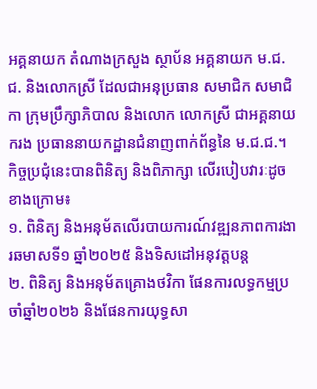អគ្គនាយក តំណាងក្រសួង ស្ថាប័ន អគ្គនាយក ម.ជ.ជ. និងលោកស្រី ដែលជាអនុប្រធាន សមាជិក សមាជិកា ក្រុមប្រឹក្សាភិបាល និងលោក លោកស្រី ជាអគ្គនាយករង ប្រធាននាយកដ្ឋានជំនាញពាក់ព័ន្ធនៃ ម.ជ.ជ.។ កិច្ចប្រជុំនេះបានពិនិត្យ និងពិភាក្សា លើរបៀបវារៈដូចខាងក្រោម៖
១. ពិនិត្យ និងអនុម័តលើរបាយការណ៍វឌ្ឍនភាពការងារឆមាសទី១ ឆ្នាំ២០២៥ និងទិសដៅអនុវត្តបន្ត
២. ពិនិត្យ និងអនុម័តគ្រោងថវិកា ផែនការលទ្ធកម្មប្រចាំឆ្នាំ២០២៦ និងផែនការយុទ្ធសា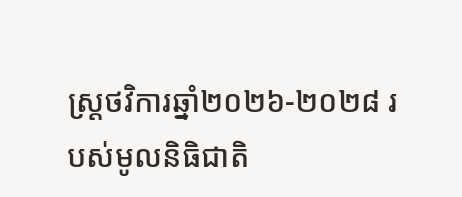ស្ត្រថវិការឆ្នាំ២០២៦-២០២៨ របស់មូលនិធិជាតិ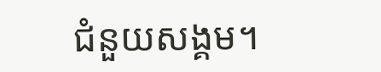ជំនួយសង្គម។